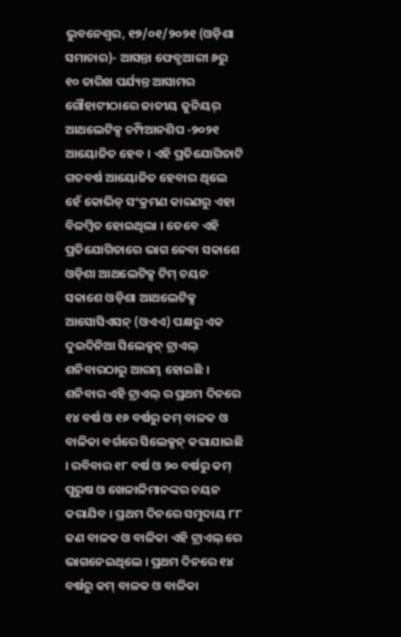ଭୁବନେଶ୍ୱର, ୧୭/୦୧/୨୦୨୧ (ଓଡ଼ିଶା ସମାଚାର)- ଆସନ୍ତା ଫେବ୍ରୁଆରୀ ୬ରୁ ୧୦ ତାରିଖ ପର୍ଯ୍ୟନ୍ତ ଆସାମର ଗୌହାଟୀଠାରେ ଜାତୀୟ ଜୁନିୟର୍ ଆଥଲେଟିକ୍ସ ଚମ୍ପିଆନଶିପ -୨୦୨୧ ଆୟୋଜିତ ହେବ । ଏହି ପ୍ରତିଯୋଗିତାଟି ଗତବର୍ଷ ଆୟୋଜିତ ହେବାର ଥିଲେ ହେଁ କୋଭିଡ୍ ସଂକ୍ରମଣ କାରଣରୁ ଏହା ବିଳମ୍ବିତ ହୋଇଥିଲା । ତେବେ ଏହି ପ୍ରତିଯୋଗିତାରେ ଭାଗ ନେବା ସକାଶେ ଓଡ଼ିଶା ଆଥଲେଟିକ୍ସ ଟିମ୍ ଚୟନ ସକାଶେ ଓଡ଼ିଶା ଆଥଲେଟିକ୍ସ ଆସୋସିଏସନ୍ (ଓଏଏ) ପକ୍ଷରୁ ଏକ ଦୁଇଦିନିଆ ସିଲେକ୍ସନ୍ ଟ୍ରାଏଲ୍ ଶନିବାରଠାରୁ ଆରମ୍ଭ ହୋଇଛି । ଶନିବାର ଏହି ଟ୍ରାଏଲ୍ ର ପ୍ରଥମ ଦିନରେ ୧୪ ବର୍ଷ ଓ ୧୬ ବର୍ଷରୁ କମ୍ ବାଳକ ଓ ବାଳିକା ବର୍ଗରେ ସିଲେକ୍ସନ୍ କରାଯାଇଛି । ରବିବାର ୧୮ ବର୍ଷ ଓ ୨୦ ବର୍ଷରୁ କମ୍ ପୁରୁଷ ଓ ଖେଳାଳିମାନଙ୍କର ଚୟନ କରାଯିବ । ପ୍ରଥମ ଦିନରେ ସମୁଦାୟ ୮୮ ଜଣ ବାଳକ ଓ ବାଳିକା ଏହି ଟ୍ରାଏଲ୍ ରେ ଭାଗନେଇଥିଲେ । ପ୍ରଥମ ଦିନରେ ୧୪ ବର୍ଷରୁ କମ୍ ବାଳକ ଓ ବାଳିକା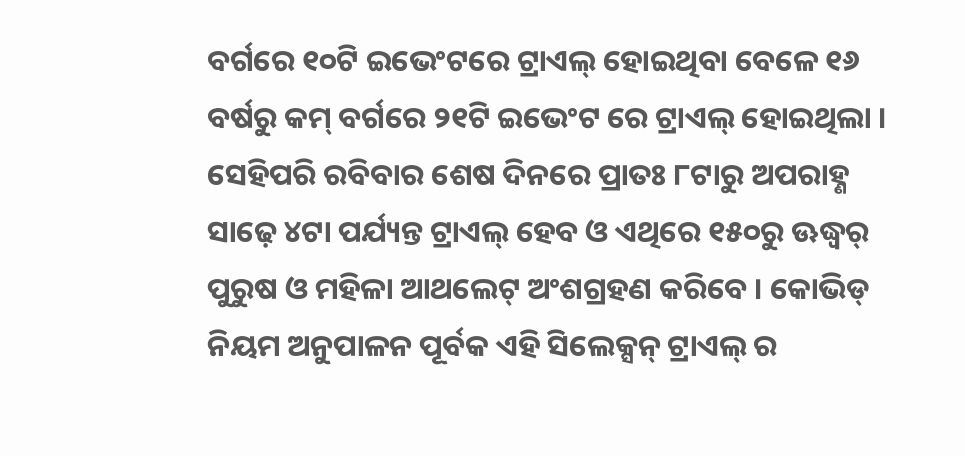ବର୍ଗରେ ୧୦ଟି ଇଭେଂଟରେ ଟ୍ରାଏଲ୍ ହୋଇଥିବା ବେଳେ ୧୬ ବର୍ଷରୁ କମ୍ ବର୍ଗରେ ୨୧ଟି ଇଭେଂଟ ରେ ଟ୍ରାଏଲ୍ ହୋଇଥିଲା । ସେହିପରି ରବିବାର ଶେଷ ଦିନରେ ପ୍ରାତଃ ୮ଟାରୁ ଅପରାହ୍ଣ ସାଢ଼େ ୪ଟା ପର୍ଯ୍ୟନ୍ତ ଟ୍ରାଏଲ୍ ହେବ ଓ ଏଥିରେ ୧୫୦ରୁ ଊଦ୍ଧ୍ୱର୍ ପୁରୁଷ ଓ ମହିଳା ଆଥଲେଟ୍ ଅଂଶଗ୍ରହଣ କରିବେ । କୋଭିଡ୍ ନିୟମ ଅନୁପାଳନ ପୂର୍ବକ ଏହି ସିଲେକ୍ସନ୍ ଟ୍ରାଏଲ୍ ର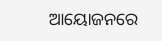ଆୟୋଜନରେ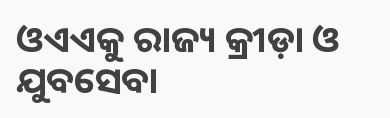ଓଏଏକୁ ରାଜ୍ୟ କ୍ରୀଡ଼ା ଓ ଯୁବସେବା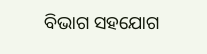ବିଭାଗ ସହଯୋଗ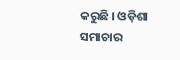କରୁଛି । ଓଡ଼ିଶା ସମାଚାର